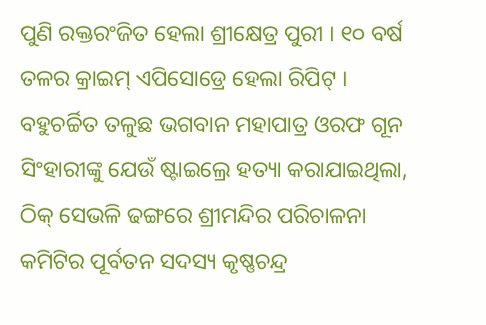ପୁଣି ରକ୍ତରଂଜିତ ହେଲା ଶ୍ରୀକ୍ଷେତ୍ର ପୁରୀ । ୧୦ ବର୍ଷ ତଳର କ୍ରାଇମ୍ ଏପିସୋଡ୍ରେ ହେଲା ରିପିଟ୍ । ବହୁଚର୍ଚ୍ଚିତ ତଳୁଛ ଭଗବାନ ମହାପାତ୍ର ଓରଫ ଗୂନ ସିଂହାରୀଙ୍କୁ ଯେଉଁ ଷ୍ଟାଇଲ୍ରେ ହତ୍ୟା କରାଯାଇଥିଲା, ଠିକ୍ ସେଭଳି ଢଙ୍ଗରେ ଶ୍ରୀମନ୍ଦିର ପରିଚାଳନା କମିଟିର ପୂର୍ବତନ ସଦସ୍ୟ କୃଷ୍ଣଚନ୍ଦ୍ର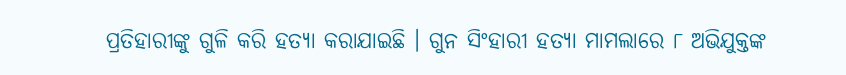ପ୍ରତିହାରୀଙ୍କୁ ଗୁଳି କରି ହତ୍ୟା କରାଯାଇଛି । ଗୁନ ସିଂହାରୀ ହତ୍ୟା ମାମଲାରେ ୮ ଅଭିଯୁକ୍ତଙ୍କ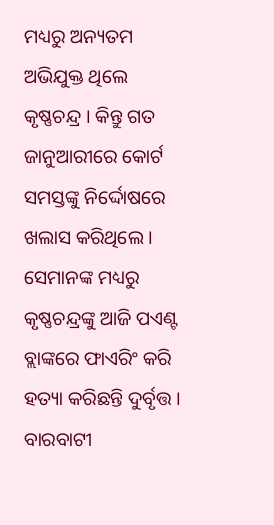ମଧ୍ୟରୁ ଅନ୍ୟତମ ଅଭିଯୁକ୍ତ ଥିଲେ କୃଷ୍ଣଚନ୍ଦ୍ର । କିନ୍ତୁ ଗତ ଜାନୁଆରୀରେ କୋର୍ଟ ସମସ୍ତଙ୍କୁ ନିର୍ଦ୍ଦୋଷରେ ଖଲାସ କରିଥିଲେ । ସେମାନଙ୍କ ମଧ୍ୟରୁ କୃଷ୍ଣଚନ୍ଦ୍ରଙ୍କୁ ଆଜି ପଏଣ୍ଟ ବ୍ଲାଙ୍କରେ ଫାଏରିଂ କରି ହତ୍ୟା କରିଛନ୍ତି ଦୁର୍ବୃତ୍ତ ।
ବାରବାଟୀ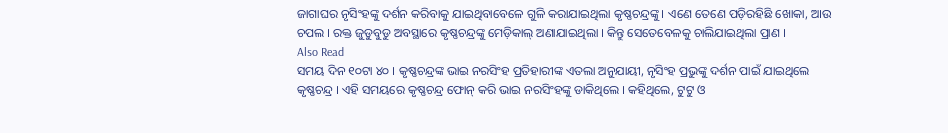ଜାଗାଘର ନୃସିଂହଙ୍କୁ ଦର୍ଶନ କରିବାକୁ ଯାଇଥିବାବେଳେ ଗୁଳି କରାଯାଇଥିଲା କୃଷ୍ଣଚନ୍ଦ୍ରଙ୍କୁ । ଏଣେ ତେଣେ ପଡ଼ିରହିଛି ଖୋକା, ଆଉ ଚପଲ । ରକ୍ତ ଜୁଡୁବୁଡୁ ଅବସ୍ଥାରେ କୃଷ୍ଣଚନ୍ଦ୍ରଙ୍କୁ ମେଡ଼ିକାଲ୍ ଅଣାଯାଇଥିଲା । କିନ୍ତୁ ସେତେବେଳକୁ ଚାଲିଯାଇଥିଲା ପ୍ରାଣ ।
Also Read
ସମୟ ଦିନ ୧୦ଟା ୪୦ । କୃଷ୍ଣଚନ୍ଦ୍ରଙ୍କ ଭାଇ ନରସିଂହ ପ୍ରତିହାରୀଙ୍କ ଏତଲା ଅନୁଯାୟୀ, ନୃସିଂହ ପ୍ରଭୁଙ୍କୁ ଦର୍ଶନ ପାଇଁ ଯାଇଥିଲେ କୃଷ୍ଣଚନ୍ଦ୍ର । ଏହି ସମୟରେ କୃଷ୍ଣଚନ୍ଦ୍ର ଫୋନ୍ କରି ଭାଇ ନରସିଂହଙ୍କୁ ଡାକିଥିଲେ । କହିଥିଲେ, ଟୁଟୁ ଓ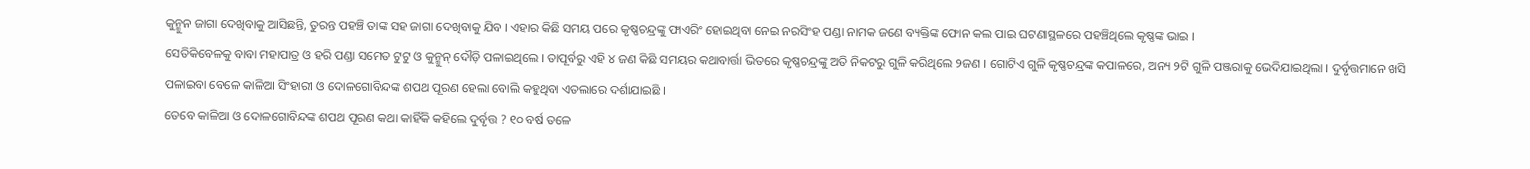କୁନ୍ମୁନ ଜାଗା ଦେଖିବାକୁ ଆସିଛନ୍ତି, ତୁରନ୍ତ ପହଞ୍ଚି ତାଙ୍କ ସହ ଜାଗା ଦେଖିବାକୁ ଯିବ । ଏହାର କିଛି ସମୟ ପରେ କୃଷ୍ଣଚନ୍ଦ୍ରଙ୍କୁ ଫାଏରିଂ ହୋଇଥିବା ନେଇ ନରସିଂହ ପଣ୍ଡା ନାମକ ଜଣେ ବ୍ୟକ୍ତିଙ୍କ ଫୋନ କଲ ପାଇ ଘଟଣାସ୍ଥଳରେ ପହଞ୍ଚିଥିଲେ କୃଷ୍ଣଙ୍କ ଭାଇ ।
ସେତିକିବେଳକୁ ବାବା ମହାପାତ୍ର ଓ ହରି ପଣ୍ଡା ସମେତ ଟୁଟୁ ଓ କୁନ୍ମୁନ୍ ଦୌଡ଼ି ପଳାଇଥିଲେ । ତାପୂର୍ବରୁ ଏହି ୪ ଜଣ କିଛି ସମୟର କଥାବାର୍ତ୍ତା ଭିତରେ କୃଷ୍ଣଚନ୍ଦ୍ରଙ୍କୁ ଅତି ନିକଟରୁ ଗୁଳି କରିଥିଲେ ୨ଜଣ । ଗୋଟିଏ ଗୁଳି କୃଷ୍ଣଚନ୍ଦ୍ରଙ୍କ କପାଳରେ, ଅନ୍ୟ ୨ଟି ଗୁଳି ପଞ୍ଜରାକୁ ଭେଦିଯାଇଥିଲା । ଦୁର୍ବୃତ୍ତମାନେ ଖସି ପଳାଇବା ବେଳେ କାଳିଆ ସିଂହାରୀ ଓ ଦୋଳଗୋବିନ୍ଦଙ୍କ ଶପଥ ପୂରଣ ହେଲା ବୋଲି କହୁଥିବା ଏତଲାରେ ଦର୍ଶାଯାଇଛି ।
ତେବେ କାଳିଆ ଓ ଦୋଳଗୋବିନ୍ଦଙ୍କ ଶପଥ ପୂରଣ କଥା କାହିଁକି କହିଲେ ଦୁର୍ବୃତ୍ତ ? ୧୦ ବର୍ଷ ତଳେ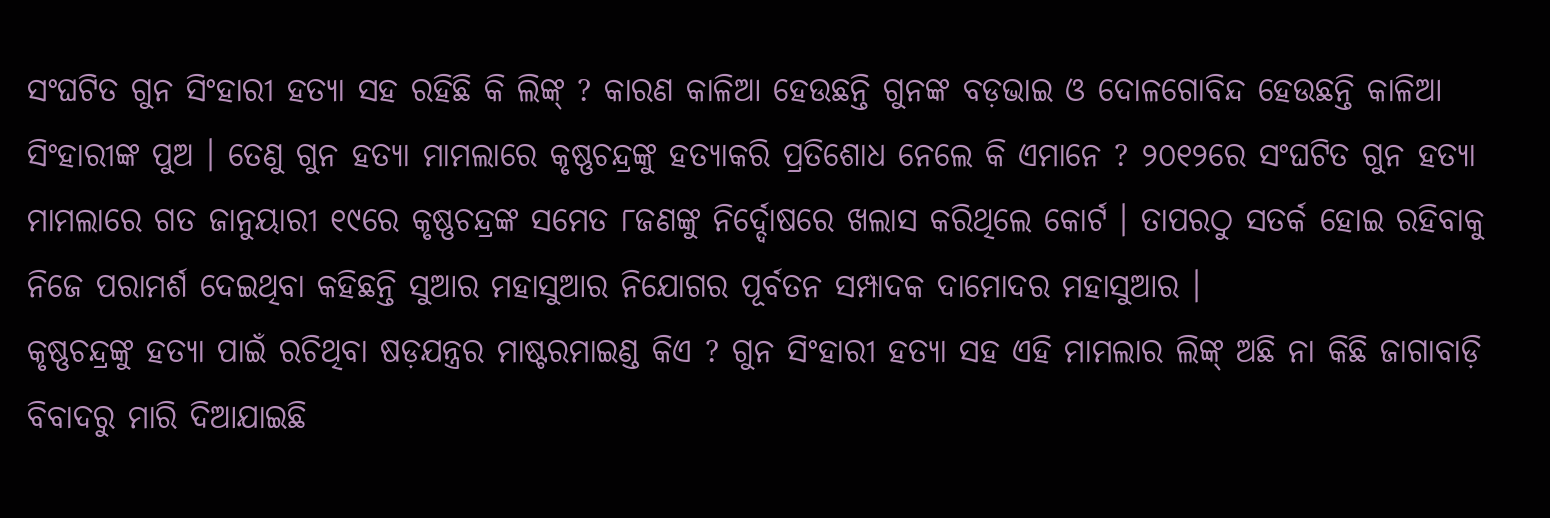ସଂଘଟିତ ଗୁନ ସିଂହାରୀ ହତ୍ୟା ସହ ରହିଛି କି ଲିଙ୍କ୍ ? କାରଣ କାଳିଆ ହେଉଛନ୍ତି ଗୁନଙ୍କ ବଡ଼ଭାଇ ଓ ଦୋଳଗୋବିନ୍ଦ ହେଉଛନ୍ତି କାଳିଆ ସିଂହାରୀଙ୍କ ପୁଅ । ତେଣୁ ଗୁନ ହତ୍ୟା ମାମଲାରେ କୃଷ୍ଣଚନ୍ଦ୍ରଙ୍କୁ ହତ୍ୟାକରି ପ୍ରତିଶୋଧ ନେଲେ କି ଏମାନେ ? ୨୦୧୨ରେ ସଂଘଟିତ ଗୁନ ହତ୍ୟା ମାମଲାରେ ଗତ ଜାନୁୟାରୀ ୧୯ରେ କୃଷ୍ଣଚନ୍ଦ୍ରଙ୍କ ସମେତ ୮ଜଣଙ୍କୁ ନିର୍ଦ୍ଦୋଷରେ ଖଲାସ କରିଥିଲେ କୋର୍ଟ । ତାପରଠୁ ସତର୍କ ହୋଇ ରହିବାକୁ ନିଜେ ପରାମର୍ଶ ଦେଇଥିବା କହିଛନ୍ତି ସୁଆର ମହାସୁଆର ନିଯୋଗର ପୂର୍ବତନ ସମ୍ପାଦକ ଦାମୋଦର ମହାସୁଆର ।
କୃଷ୍ଣଚନ୍ଦ୍ରଙ୍କୁ ହତ୍ୟା ପାଇଁ ରଚିଥିବା ଷଡ଼ଯନ୍ତ୍ରର ମାଷ୍ଟରମାଇଣ୍ଡ କିଏ ? ଗୁନ ସିଂହାରୀ ହତ୍ୟା ସହ ଏହି ମାମଲାର ଲିଙ୍କ୍ ଅଛି ନା କିଛି ଜାଗାବାଡ଼ି ବିବାଦରୁ ମାରି ଦିଆଯାଇଛି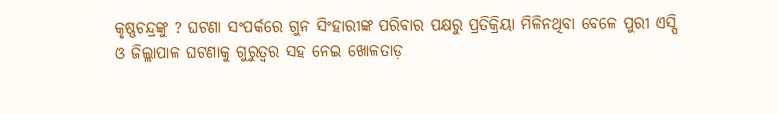କୃଷ୍ଣଚନ୍ଦ୍ରଙ୍କୁ ? ଘଟଣା ସଂପର୍କରେ ଗୁନ ସିଂହାରୀଙ୍କ ପରିବାର ପକ୍ଷରୁ ପ୍ରତିକ୍ରିୟା ମିଳିନଥିବା ବେଳେ ପୁରୀ ଏସ୍ପି ଓ ଜିଲ୍ଲାପାଳ ଘଟଣାକୁ ଗୁରୁତ୍ୱର ସହ ନେଇ ଖୋଳତାଡ଼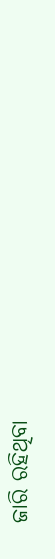ଜାରି ରହିଥିବା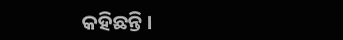କହିଛନ୍ତି ।